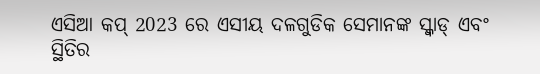ଏସିଆ କପ୍ 2023 ରେ ଏସୀୟ ଦଳଗୁଡିକ ସେମାନଙ୍କ ସ୍କ୍ୱାଡ୍ ଏବଂ ସ୍ଥିତିର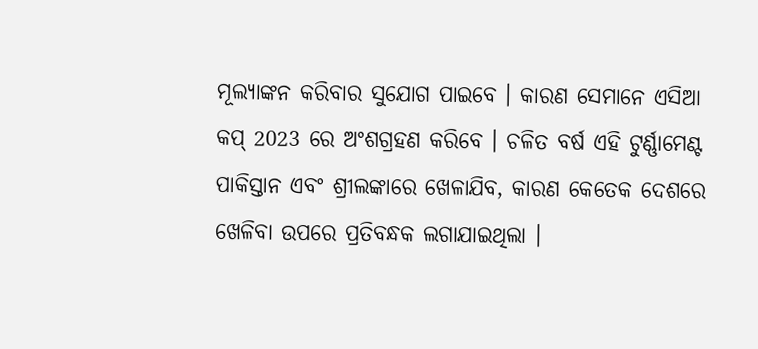ମୂଲ୍ୟାଙ୍କନ କରିବାର ସୁଯୋଗ ପାଇବେ । କାରଣ ସେମାନେ ଏସିଆ କପ୍ 2023 ରେ ଅଂଶଗ୍ରହଣ କରିବେ । ଚଳିତ ବର୍ଷ ଏହି ଟୁର୍ଣ୍ଣାମେଣ୍ଟ ପାକିସ୍ତାନ ଏବଂ ଶ୍ରୀଲଙ୍କାରେ ଖେଳାଯିବ, କାରଣ କେତେକ ଦେଶରେ ଖେଳିବା ଉପରେ ପ୍ରତିବନ୍ଧକ ଲଗାଯାଇଥିଲା ।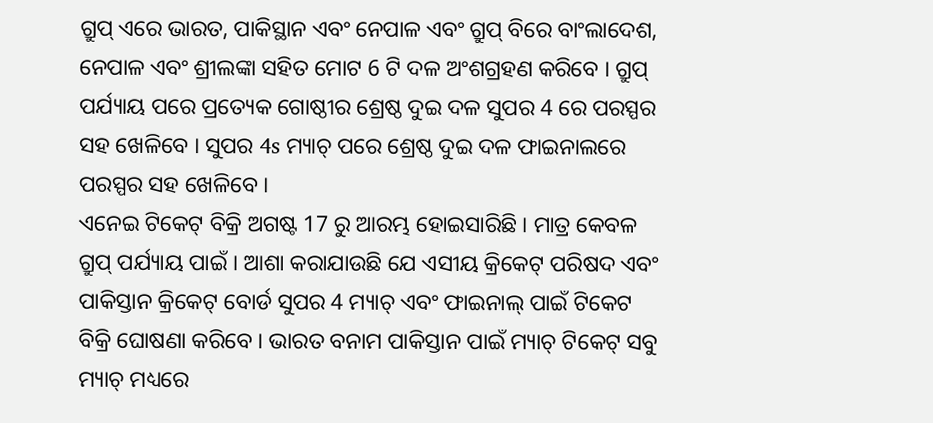ଗ୍ରୁପ୍ ଏରେ ଭାରତ, ପାକିସ୍ଥାନ ଏବଂ ନେପାଳ ଏବଂ ଗ୍ରୁପ୍ ବିରେ ବାଂଲାଦେଶ, ନେପାଳ ଏବଂ ଶ୍ରୀଲଙ୍କା ସହିତ ମୋଟ 6 ଟି ଦଳ ଅଂଶଗ୍ରହଣ କରିବେ । ଗ୍ରୁପ୍ ପର୍ଯ୍ୟାୟ ପରେ ପ୍ରତ୍ୟେକ ଗୋଷ୍ଠୀର ଶ୍ରେଷ୍ଠ ଦୁଇ ଦଳ ସୁପର 4 ରେ ପରସ୍ପର ସହ ଖେଳିବେ । ସୁପର 4s ମ୍ୟାଚ୍ ପରେ ଶ୍ରେଷ୍ଠ ଦୁଇ ଦଳ ଫାଇନାଲରେ ପରସ୍ପର ସହ ଖେଳିବେ ।
ଏନେଇ ଟିକେଟ୍ ବିକ୍ରି ଅଗଷ୍ଟ 17 ରୁ ଆରମ୍ଭ ହୋଇସାରିଛି । ମାତ୍ର କେବଳ ଗ୍ରୁପ୍ ପର୍ଯ୍ୟାୟ ପାଇଁ । ଆଶା କରାଯାଉଛି ଯେ ଏସୀୟ କ୍ରିକେଟ୍ ପରିଷଦ ଏବଂ ପାକିସ୍ତାନ କ୍ରିକେଟ୍ ବୋର୍ଡ ସୁପର 4 ମ୍ୟାଚ୍ ଏବଂ ଫାଇନାଲ୍ ପାଇଁ ଟିକେଟ ବିକ୍ରି ଘୋଷଣା କରିବେ । ଭାରତ ବନାମ ପାକିସ୍ତାନ ପାଇଁ ମ୍ୟାଚ୍ ଟିକେଟ୍ ସବୁ ମ୍ୟାଚ୍ ମଧ୍ୟରେ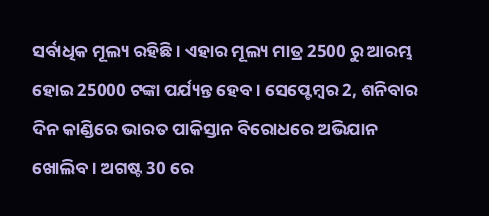ସର୍ବାଧିକ ମୂଲ୍ୟ ରହିଛି । ଏହାର ମୂଲ୍ୟ ମାତ୍ର 2500 ରୁ ଆରମ୍ଭ ହୋଇ 25000 ଟଙ୍କା ପର୍ଯ୍ୟନ୍ତ ହେବ । ସେପ୍ଟେମ୍ବର 2, ଶନିବାର ଦିନ କାଣ୍ଡିରେ ଭାରତ ପାକିସ୍ତାନ ବିରୋଧରେ ଅଭିଯାନ ଖୋଲିବ । ଅଗଷ୍ଟ 30 ରେ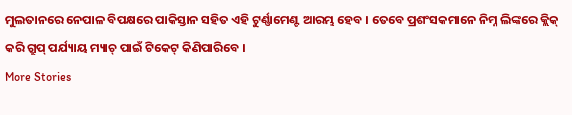ମୁଲତାନରେ ନେପାଳ ବିପକ୍ଷରେ ପାକିସ୍ତାନ ସହିତ ଏହି ଟୁର୍ଣ୍ଣାମେଣ୍ଟ ଆରମ୍ଭ ହେବ । ତେବେ ପ୍ରଶଂସକମାନେ ନିମ୍ନ ଲିଙ୍କରେ କ୍ଲିକ୍ କରି ଗ୍ରୁପ୍ ପର୍ଯ୍ୟାୟ ମ୍ୟାଚ୍ ପାଇଁ ଟିକେଟ୍ କିଣିପାରିବେ ।
More Stories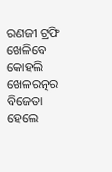ରଣଜୀ ଟ୍ରଫି ଖେଳିବେ କୋହଲି
ଖେଳରତ୍ନର ବିଜେତା ହେଲେ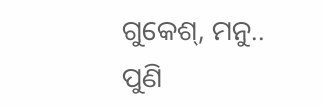ଗୁକେଶ୍, ମନୁ..
ପୁଣି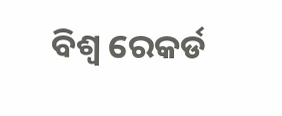ବିଶ୍ବ ରେକର୍ଡ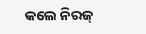କଲେ ନିରଜ୍